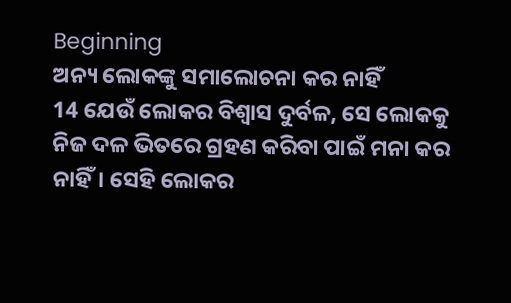Beginning
ଅନ୍ୟ ଲୋକଙ୍କୁ ସମାଲୋଚନା କର ନାହିଁ
14 ଯେଉଁ ଲୋକର ବିଶ୍ୱାସ ଦୁର୍ବଳ, ସେ ଲୋକକୁ ନିଜ ଦଳ ଭିତରେ ଗ୍ରହଣ କରିବା ପାଇଁ ମନା କର ନାହିଁ। ସେହି ଲୋକର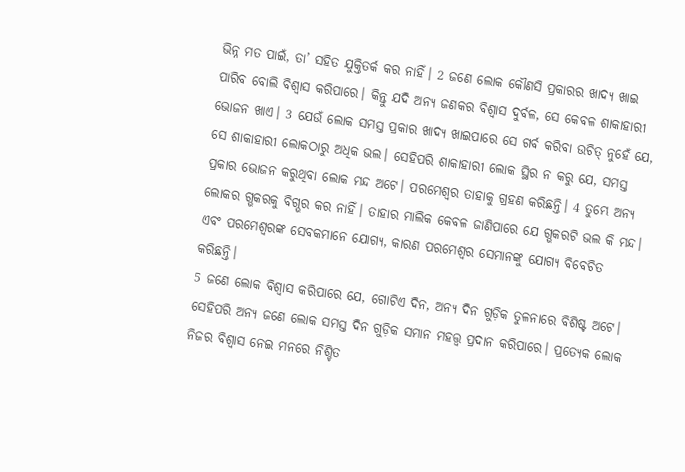ଭିନ୍ନ ମତ ପାଇଁ, ତା’ ସହିତ ଯୁକ୍ତିତର୍କ କର ନାହିଁ। 2 ଜଣେ ଲୋକ କୌଣସି ପ୍ରକାରର ଖାଦ୍ୟ ଖାଇ ପାରିବ ବୋଲି ବିଶ୍ୱାସ କରିପାରେ। କିନ୍ତୁ ଯଦି ଅନ୍ୟ ଜଣକର ବିଶ୍ୱାସ ଦୁର୍ବଳ, ସେ କେବଳ ଶାକାହାରୀ ଭୋଜନ ଖାଏ। 3 ଯେଉଁ ଲୋକ ସମସ୍ତ ପ୍ରକାର ଖାଦ୍ୟ ଖାଇପାରେ ସେ ଗର୍ବ କରିବା ଉଚିତ୍ ନୁହେଁ ଯେ, ସେ ଶାକାହାରୀ ଲୋକଠାରୁ ଅଧିକ ଭଲ। ସେହିପରି ଶାକାହାରୀ ଲୋକ ସ୍ଥିର ନ କରୁ ଯେ, ସମସ୍ତ ପ୍ରକାର ଭୋଜନ କରୁଥିବା ଲୋକ ମନ୍ଦ ଅଟେ। ପରମେଶ୍ୱର ତାହାକୁ ଗ୍ରହଣ କରିଛନ୍ତି। 4 ତୁମ୍ଭେ ଅନ୍ୟ ଲୋକର ଗ୍ଭକରକୁ ବିଗ୍ଭର କର ନାହିଁ। ତାହାର ମାଲିକ କେବଳ ଜାଣିପାରେ ଯେ ଗ୍ଭକରଟି ଭଲ କି ମନ୍ଦ। ଏବଂ ପରମେଶ୍ୱରଙ୍କ ସେବକମାନେ ଯୋଗ୍ୟ, କାରଣ ପରମେଶ୍ୱର ସେମାନଙ୍କୁ ଯୋଗ୍ୟ ବିବେଚିତ କରିଛନ୍ତି।
5 ଜଣେ ଲୋକ ବିଶ୍ୱାସ କରିପାରେ ଯେ, ଗୋଟିଏ ଦିନ, ଅନ୍ୟ ଦିନ ଗୁଡ଼ିକ ତୁଳନାରେ ବିଶିଷ୍ଟ ଅଟେ। ସେହିପରି ଅନ୍ୟ ଜଣେ ଲୋକ ସମସ୍ତ ଦିନ ଗୁଡ଼ିକ ସମାନ ମହତ୍ତ୍ୱ ପ୍ରଦାନ କରିପାରେ। ପ୍ରତ୍ୟେକ ଲୋକ ନିଜର ବିଶ୍ୱାସ ନେଇ ମନରେ ନିଶ୍ଚିତ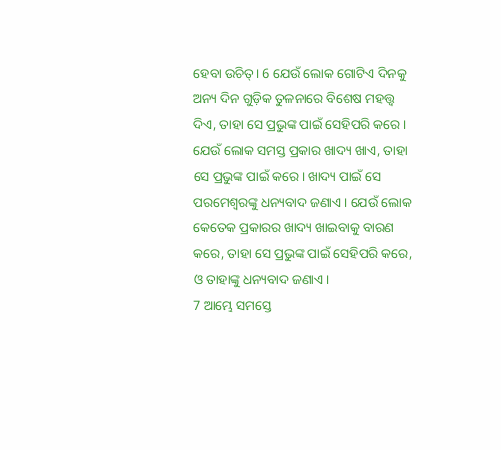ହେବା ଉଚିତ୍। 6 ଯେଉଁ ଲୋକ ଗୋଟିଏ ଦିନକୁ ଅନ୍ୟ ଦିନ ଗୁଡ଼ିକ ତୁଳନାରେ ବିଶେଷ ମହତ୍ତ୍ୱ ଦିଏ, ତାହା ସେ ପ୍ରଭୁଙ୍କ ପାଇଁ ସେହିପରି କରେ। ଯେଉଁ ଲୋକ ସମସ୍ତ ପ୍ରକାର ଖାଦ୍ୟ ଖାଏ, ତାହା ସେ ପ୍ରଭୁଙ୍କ ପାଇଁ କରେ। ଖାଦ୍ୟ ପାଇଁ ସେ ପରମେଶ୍ୱରଙ୍କୁ ଧନ୍ୟବାଦ ଜଣାଏ। ଯେଉଁ ଲୋକ କେତେକ ପ୍ରକାରର ଖାଦ୍ୟ ଖାଇବାକୁ ବାରଣ କରେ, ତାହା ସେ ପ୍ରଭୁଙ୍କ ପାଇଁ ସେହିପରି କରେ, ଓ ତାହାଙ୍କୁ ଧନ୍ୟବାଦ ଜଣାଏ।
7 ଆମ୍ଭେ ସମସ୍ତେ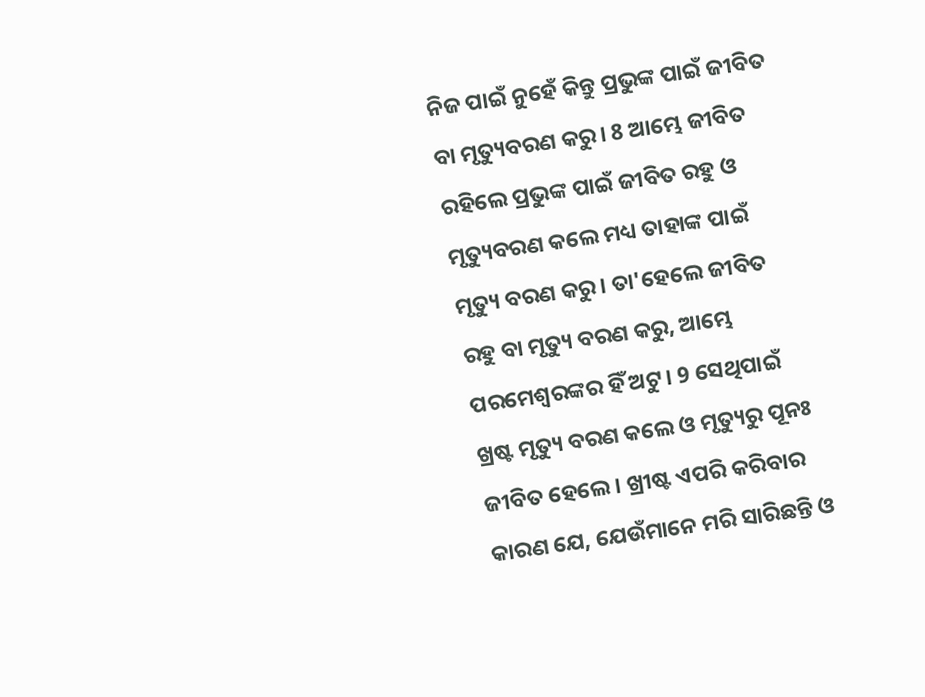ନିଜ ପାଇଁ ନୁହେଁ କିନ୍ତୁ ପ୍ରଭୁଙ୍କ ପାଇଁ ଜୀବିତ ବା ମୃତ୍ୟୁବରଣ କରୁ। 8 ଆମ୍ଭେ ଜୀବିତ ରହିଲେ ପ୍ରଭୁଙ୍କ ପାଇଁ ଜୀବିତ ରହୁ ଓ ମୃତ୍ୟୁବରଣ କଲେ ମଧ୍ୟ ତାହାଙ୍କ ପାଇଁ ମୃତ୍ୟୁ ବରଣ କରୁ। ତା'ହେଲେ ଜୀବିତ ରହୁ ବା ମୃତ୍ୟୁ ବରଣ କରୁ, ଆମ୍ଭେ ପରମେଶ୍ୱରଙ୍କର ହିଁ ଅଟୁ। 9 ସେଥିପାଇଁ ଖ୍ରଷ୍ଟ ମୃତ୍ୟୁ ବରଣ କଲେ ଓ ମୃତ୍ୟୁରୁ ପୂନଃ ଜୀବିତ ହେଲେ। ଖ୍ରୀଷ୍ଟ ଏପରି କରିବାର କାରଣ ଯେ, ଯେଉଁମାନେ ମରି ସାରିଛନ୍ତି ଓ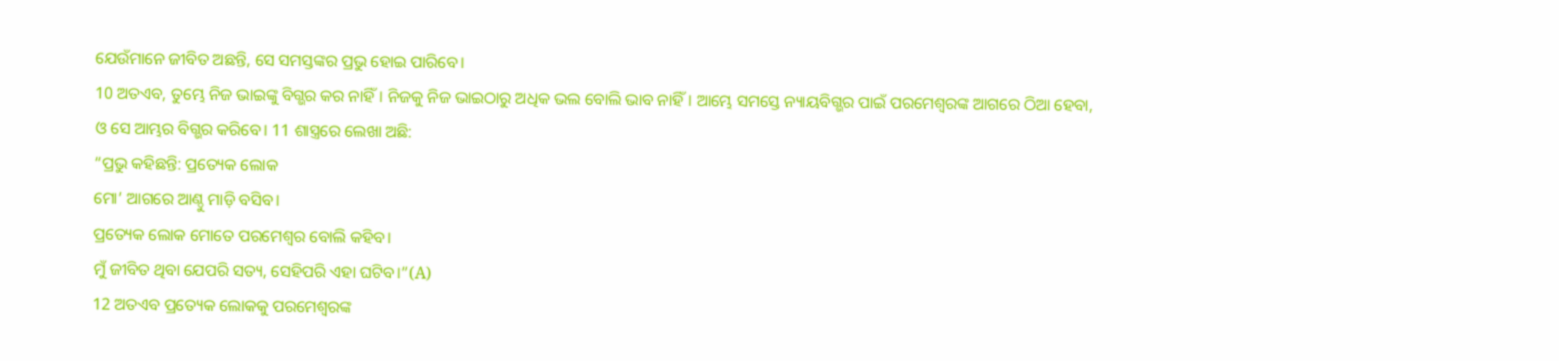ଯେଉଁମାନେ ଜୀବିତ ଅଛନ୍ତି, ସେ ସମସ୍ତଙ୍କର ପ୍ରଭୁ ହୋଇ ପାରିବେ।
10 ଅତଏବ, ତୁମ୍ଭେ ନିଜ ଭାଇଙ୍କୁ ବିଗ୍ଭର କର ନାହିଁ। ନିଜକୁ ନିଜ ଭାଇଠାରୁ ଅଧିକ ଭଲ ବୋଲି ଭାବ ନାହିଁ। ଆମ୍ଭେ ସମସ୍ତେ ନ୍ୟାୟବିଗ୍ଭର ପାଇଁ ପରମେଶ୍ୱରଙ୍କ ଆଗରେ ଠିଆ ହେବା, ଓ ସେ ଆମ୍ଭର ବିଗ୍ଭର କରିବେ। 11 ଶାସ୍ତ୍ରରେ ଲେଖା ଅଛି:
“ପ୍ରଭୁ କହିଛନ୍ତି: ପ୍ରତ୍ୟେକ ଲୋକ
ମୋ’ ଆଗରେ ଆଣ୍ଠୁ ମାଡ଼ି ବସିବ।
ପ୍ରତ୍ୟେକ ଲୋକ ମୋତେ ପରମେଶ୍ୱର ବୋଲି କହିବ।
ମୁଁ ଜୀବିତ ଥିବା ଯେପରି ସତ୍ୟ, ସେହିପରି ଏହା ଘଟିବ।”(A)
12 ଅତଏବ ପ୍ରତ୍ୟେକ ଲୋକକୁ ପରମେଶ୍ୱରଙ୍କ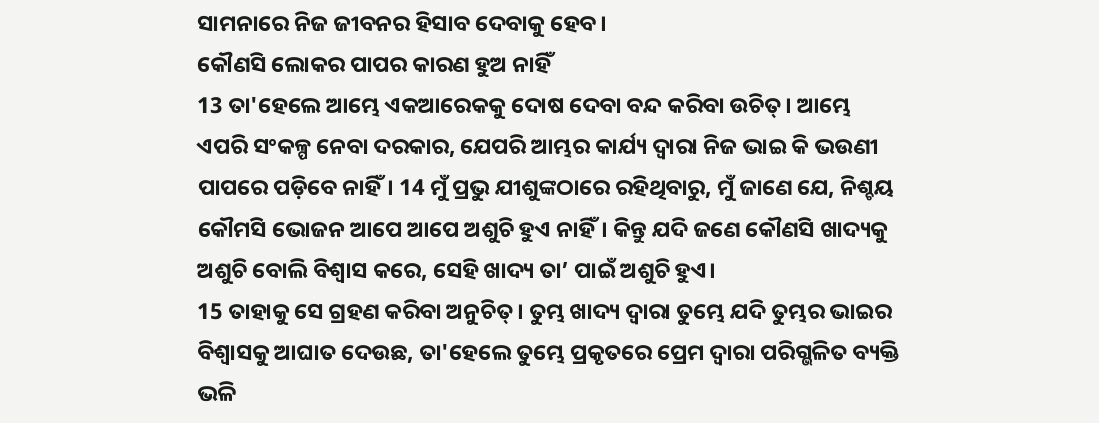ସାମନାରେ ନିଜ ଜୀବନର ହିସାବ ଦେବାକୁ ହେବ।
କୌଣସି ଲୋକର ପାପର କାରଣ ହୁଅ ନାହିଁ
13 ତା'ହେଲେ ଆମ୍ଭେ ଏକଆରେକକୁ ଦୋଷ ଦେବା ବନ୍ଦ କରିବା ଉଚିତ୍। ଆମ୍ଭେ ଏପରି ସଂକଳ୍ପ ନେବା ଦରକାର, ଯେପରି ଆମ୍ଭର କାର୍ଯ୍ୟ ଦ୍ୱାରା ନିଜ ଭାଇ କି ଭଉଣୀ ପାପରେ ପଡ଼ିବେ ନାହିଁ। 14 ମୁଁ ପ୍ରଭୁ ଯୀଶୁଙ୍କଠାରେ ରହିଥିବାରୁ, ମୁଁ ଜାଣେ ଯେ, ନିଶ୍ଚୟ କୌମସି ଭୋଜନ ଆପେ ଆପେ ଅଶୁଚି ହୁଏ ନାହିଁ। କିନ୍ତୁ ଯଦି ଜଣେ କୌଣସି ଖାଦ୍ୟକୁ ଅଶୁଚି ବୋଲି ବିଶ୍ୱାସ କରେ, ସେହି ଖାଦ୍ୟ ତା’ ପାଇଁ ଅଶୁଚି ହୁଏ।
15 ତାହାକୁ ସେ ଗ୍ରହଣ କରିବା ଅନୁଚିତ୍। ତୁମ୍ଭ ଖାଦ୍ୟ ଦ୍ୱାରା ତୁମ୍ଭେ ଯଦି ତୁମ୍ଭର ଭାଇର ବିଶ୍ୱାସକୁ ଆଘାତ ଦେଉଛ, ତା'ହେଲେ ତୁମ୍ଭେ ପ୍ରକୃତରେ ପ୍ରେମ ଦ୍ୱାରା ପରିଗ୍ଭଳିତ ବ୍ୟକ୍ତି ଭଳି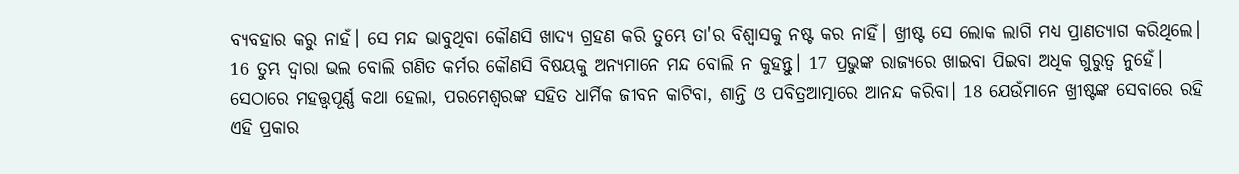ବ୍ୟବହାର କରୁ ନାହଁ। ସେ ମନ୍ଦ ଭାବୁଥିବା କୌଣସି ଖାଦ୍ୟ ଗ୍ରହଣ କରି ତୁମ୍ଭେ ତା'ର ବିଶ୍ୱାସକୁ ନଷ୍ଟ କର ନାହିଁ। ଖ୍ରୀଷ୍ଟ ସେ ଲୋକ ଲାଗି ମଧ୍ୟ ପ୍ରାଣତ୍ୟାଗ କରିଥିଲେ। 16 ତୁମ୍ଭ ଦ୍ୱାରା ଭଲ ବୋଲି ଗଣିତ କର୍ମର କୌଣସି ବିଷୟକୁ ଅନ୍ୟମାନେ ମନ୍ଦ ବୋଲି ନ କୁହନ୍ତୁ। 17 ପ୍ରଭୁଙ୍କ ରାଜ୍ୟରେ ଖାଇବା ପିଇବା ଅଧିକ ଗୁରୁତ୍ୱ ନୁହେଁ। ସେଠାରେ ମହତ୍ତ୍ୱପୂର୍ଣ୍ଣ କଥା ହେଲା, ପରମେଶ୍ୱରଙ୍କ ସହିତ ଧାର୍ମିକ ଜୀବନ କାଟିବା, ଶାନ୍ତି ଓ ପବିତ୍ରଆତ୍ମାରେ ଆନନ୍ଦ କରିବା। 18 ଯେଉଁମାନେ ଖ୍ରୀଷ୍ଟଙ୍କ ସେବାରେ ରହି ଏହି ପ୍ରକାର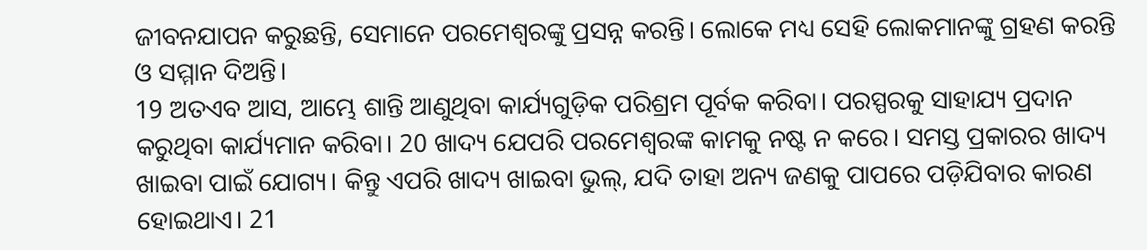ଜୀବନଯାପନ କରୁଛନ୍ତି, ସେମାନେ ପରମେଶ୍ୱରଙ୍କୁ ପ୍ରସନ୍ନ କରନ୍ତି। ଲୋକେ ମଧ୍ୟ ସେହି ଲୋକମାନଙ୍କୁ ଗ୍ରହଣ କରନ୍ତି ଓ ସମ୍ମାନ ଦିଅନ୍ତି।
19 ଅତଏବ ଆସ, ଆମ୍ଭେ ଶାନ୍ତି ଆଣୁଥିବା କାର୍ଯ୍ୟଗୁଡ଼ିକ ପରିଶ୍ରମ ପୂର୍ବକ କରିବା। ପରସ୍ପରକୁ ସାହାଯ୍ୟ ପ୍ରଦାନ କରୁଥିବା କାର୍ଯ୍ୟମାନ କରିବା। 20 ଖାଦ୍ୟ ଯେପରି ପରମେଶ୍ୱରଙ୍କ କାମକୁ ନଷ୍ଟ ନ କରେ। ସମସ୍ତ ପ୍ରକାରର ଖାଦ୍ୟ ଖାଇବା ପାଇଁ ଯୋଗ୍ୟ। କିନ୍ତୁ ଏପରି ଖାଦ୍ୟ ଖାଇବା ଭୁଲ୍, ଯଦି ତାହା ଅନ୍ୟ ଜଣକୁ ପାପରେ ପଡ଼ିଯିବାର କାରଣ ହୋଇଥାଏ। 21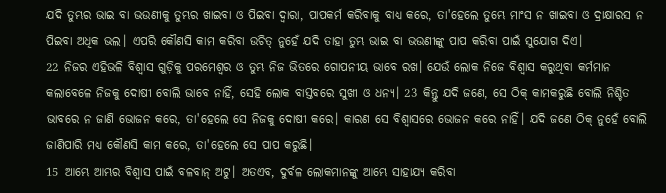ଯଦି ତୁମ୍ଭର ଭାଇ ବା ଭଉଣୀକୁ ତୁମ୍ଭର ଖାଇବା ଓ ପିଇବା ଦ୍ୱାରା, ପାପକର୍ମ କରିବାକୁ ବାଧ୍ୟ କରେ, ତା'ହେଲେ ତୁମ୍ଭେ ମାଂସ ନ ଖାଇବା ଓ ଦ୍ରାକ୍ଷାରସ ନ ପିଇବା ଅଧିକ ଭଲ। ଏପରି କୌଣସି କାମ କରିବା ଉଚିତ୍ ନୁହେଁ ଯଦି ତାହା ତୁମ୍ଭ ଭାଇ ବା ଭଉଣୀଙ୍କୁ ପାପ କରିବା ପାଇଁ ସୁଯୋଗ ଦିଏ।
22 ନିଜର ଏହିଭଳି ବିଶ୍ୱାସ ଗୁଡ଼ିକୁ ପରମେଶ୍ୱର ଓ ତୁମ୍ଭ ନିଜ ଭିତରେ ଗୋପନୀୟ ଭାବେ ରଖ। ଯେଉଁ ଲୋକ ନିଜେ ବିଶ୍ୱାସ କରୁଥିବା କର୍ମମାନ କଲାବେଳେ ନିଜକୁ ଦୋଷୀ ବୋଲି ଭାବେ ନାହିଁ, ସେହି ଲୋକ ବାସ୍ତବରେ ସୁଖୀ ଓ ଧନ୍ୟ। 23 କିନ୍ତୁ ଯଦି ଜଣେ, ସେ ଠିକ୍ କାମକରୁଛି ବୋଲି ନିଶ୍ଚିତ ଭାବରେ ନ ଜାଣି ଭୋଜନ କରେ, ତା'ହେଲେ ସେ ନିଜକୁ ଦୋଷୀ କରେ। କାରଣ ସେ ବିଶ୍ୱାସରେ ଭୋଜନ କରେ ନାହିଁ। ଯଦି ଜଣେ ଠିକ୍ ନୁହେଁ ବୋଲି ଜାଣିପାରି ମଧ୍ୟ କୌଣସି କାମ କରେ, ତା'ହେଲେ ସେ ପାପ କରୁଛି।
15 ଆମ୍ଭେ ଆମ୍ଭର ବିଶ୍ୱାସ ପାଇଁ ବଳବାନ୍ ଅଟୁ। ଅତଏବ, ଦୁର୍ବଳ ଲୋକମାନଙ୍କୁ ଆମ୍ଭେ ସାହାଯ୍ୟ କରିବା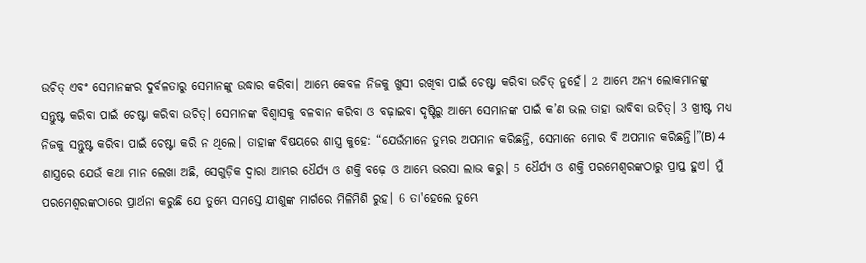ଉଚିତ୍ ଏବଂ ସେମାନଙ୍କର ଦୁର୍ବଳତାରୁ ସେମାନଙ୍କୁ ଉଦ୍ଧାର କରିବା। ଆମ୍ଭେ କେବଳ ନିଜକୁ ଖୁସୀ ରଖିବା ପାଇଁ ଚେଷ୍ଟା କରିବା ଉଚିତ୍ ନୁହେଁ। 2 ଆମ୍ଭେ ଅନ୍ୟ ଲୋକମାନଙ୍କୁ ସନ୍ତୁଷ୍ଟ କରିବା ପାଇଁ ଚେଷ୍ଟା କରିବା ଉଚିତ୍। ସେମାନଙ୍କ ବିଶ୍ୱାସକୁ ବଳବାନ କରିବା ଓ ବଢ଼ାଇବା ଦୃଷ୍ଟିରୁ ଆମ୍ଭେ ସେମାନଙ୍କ ପାଇଁ କ’ଣ ଭଲ ତାହା ଭାବିବା ଉଚିତ୍। 3 ଖ୍ରୀଷ୍ଟ ମଧ୍ୟ ନିଜକୁ ସନ୍ତୁଷ୍ଟ କରିବା ପାଇଁ ଚେଷ୍ଟା କରି ନ ଥିଲେ। ତାହାଙ୍କ ବିଷୟରେ ଶାସ୍ତ୍ର କୁହେ: “ଯେଉଁମାନେ ତୁମ୍ଭର ଅପମାନ କରିଛନ୍ତି, ସେମାନେ ମୋର ବି ଅପମାନ କରିଛନ୍ତି।”(B) 4 ଶାସ୍ତ୍ରରେ ଯେଉଁ କଥା ମାନ ଲେଖା ଅଛି, ସେଗୁଡ଼ିକ ଦ୍ୱାରା ଆମ୍ଭର ଧୈର୍ଯ୍ୟ ଓ ଶକ୍ତି ବଢ଼େ ଓ ଆମ୍ଭେ ଭରସା ଲାଭ କରୁ। 5 ଧୈର୍ଯ୍ୟ ଓ ଶକ୍ତି ପରମେଶ୍ୱରଙ୍କଠାରୁ ପ୍ରାପ୍ତ ହୁଏ। ମୁଁ ପରମେଶ୍ୱରଙ୍କଠାରେ ପ୍ରାର୍ଥନା କରୁଛି ଯେ ତୁମ୍ଭେ ସମସ୍ତେ ଯୀଶୁଙ୍କ ମାର୍ଗରେ ମିଳିମିଶି ରୁହ। 6 ତା'ହେଲେ ତୁମ୍ଭେ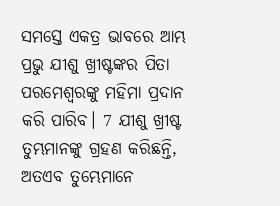ସମସ୍ତେ ଏକତ୍ର ଭାବରେ ଆମ୍ଭ ପ୍ରଭୁ ଯୀଶୁ ଖ୍ରୀଷ୍ଟଙ୍କର ପିତା ପରମେଶ୍ୱରଙ୍କୁ ମହିମା ପ୍ରଦାନ କରି ପାରିବ। 7 ଯୀଶୁ ଖ୍ରୀଷ୍ଟ ତୁମ୍ଭମାନଙ୍କୁ ଗ୍ରହଣ କରିଛନ୍ତି, ଅତଏବ ତୁମ୍ଭେମାନେ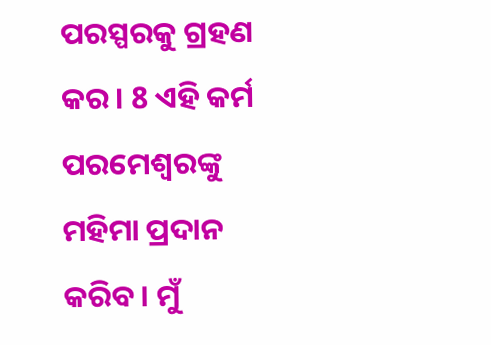ପରସ୍ପରକୁ ଗ୍ରହଣ କର। 8 ଏହି କର୍ମ ପରମେଶ୍ୱରଙ୍କୁ ମହିମା ପ୍ରଦାନ କରିବ। ମୁଁ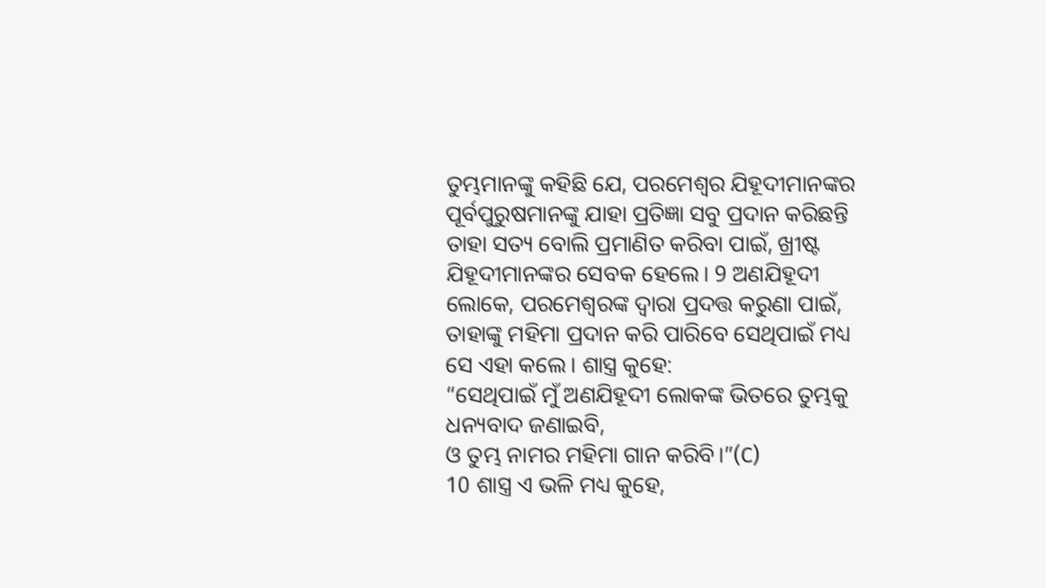ତୁମ୍ଭମାନଙ୍କୁ କହିଛି ଯେ, ପରମେଶ୍ୱର ଯିହୂଦୀମାନଙ୍କର ପୂର୍ବପୁରୁଷମାନଙ୍କୁ ଯାହା ପ୍ରତିଜ୍ଞା ସବୁ ପ୍ରଦାନ କରିଛନ୍ତି ତାହା ସତ୍ୟ ବୋଲି ପ୍ରମାଣିତ କରିବା ପାଇଁ, ଖ୍ରୀଷ୍ଟ ଯିହୂଦୀମାନଙ୍କର ସେବକ ହେଲେ। 9 ଅଣଯିହୂଦୀ ଲୋକେ, ପରମେଶ୍ୱରଙ୍କ ଦ୍ୱାରା ପ୍ରଦତ୍ତ କରୁଣା ପାଇଁ, ତାହାଙ୍କୁ ମହିମା ପ୍ରଦାନ କରି ପାରିବେ ସେଥିପାଇଁ ମଧ୍ୟ ସେ ଏହା କଲେ। ଶାସ୍ତ୍ର କୁହେ:
“ସେଥିପାଇଁ ମୁଁ ଅଣଯିହୂଦୀ ଲୋକଙ୍କ ଭିତରେ ତୁମ୍ଭକୁ ଧନ୍ୟବାଦ ଜଣାଇବି,
ଓ ତୁମ୍ଭ ନାମର ମହିମା ଗାନ କରିବି।”(C)
10 ଶାସ୍ତ୍ର ଏ ଭଳି ମଧ୍ୟ କୁହେ,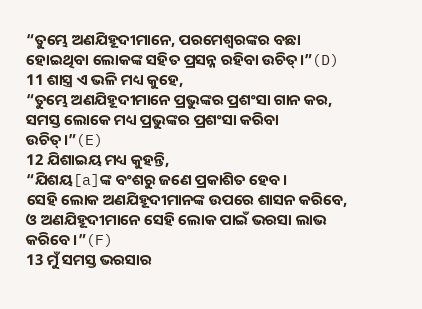“ତୁମ୍ଭେ ଅଣଯିହୂଦୀମାନେ, ପରମେଶ୍ୱରଙ୍କର ବଛା ହୋଇଥିବା ଲୋକଙ୍କ ସହିତ ପ୍ରସନ୍ନ ରହିବା ଉଚିତ୍।”(D)
11 ଶାସ୍ତ୍ର ଏ ଭଳି ମଧ୍ୟ କୁହେ,
“ତୁମ୍ଭେ ଅଣଯିହୂଦୀମାନେ ପ୍ରଭୁଙ୍କର ପ୍ରଶଂସା ଗାନ କର,
ସମସ୍ତ ଲୋକେ ମଧ୍ୟ ପ୍ରଭୁଙ୍କର ପ୍ରଶଂସା କରିବା ଉଚିତ୍।”(E)
12 ଯିଶାଇୟ ମଧ୍ୟ କୁହନ୍ତି,
“ଯିଶୟ[a]ଙ୍କ ବଂଶରୁ ଜଣେ ପ୍ରକାଶିତ ହେବ।
ସେହି ଲୋକ ଅଣଯିହୂଦୀମାନଙ୍କ ଉପରେ ଶାସନ କରିବେ,
ଓ ଅଣଯିହୂଦୀମାନେ ସେହି ଲୋକ ପାଇଁ ଭରସା ଲାଭ କରିବେ।”(F)
13 ମୁଁ ସମସ୍ତ ଭରସାର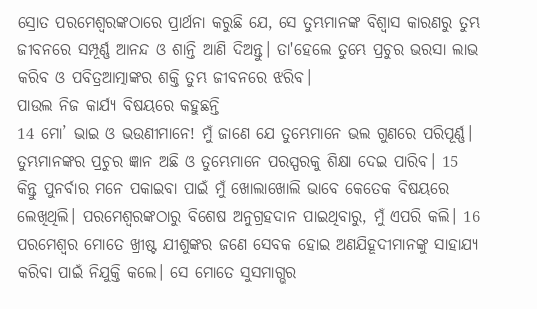ସ୍ରୋତ ପରମେଶ୍ୱରଙ୍କଠାରେ ପ୍ରାର୍ଥନା କରୁଛି ଯେ, ସେ ତୁମ୍ଭମାନଙ୍କ ବିଶ୍ୱାସ କାରଣରୁ ତୁମ୍ଭ ଜୀବନରେ ସମ୍ପୂର୍ଣ୍ଣ ଆନନ୍ଦ ଓ ଶାନ୍ତି ଆଣି ଦିଅନ୍ତୁ। ତା'ହେଲେ ତୁମ୍ଭେ ପ୍ରଚୁର ଭରସା ଲାଭ କରିବ ଓ ପବିତ୍ରଆତ୍ମାଙ୍କର ଶକ୍ତି ତୁମ୍ଭ ଜୀବନରେ ଝରିବ।
ପାଉଲ ନିଜ କାର୍ଯ୍ୟ ବିଷୟରେ କହୁଛନ୍ତି
14 ମୋ’ ଭାଇ ଓ ଭଉଣୀମାନେ! ମୁଁ ଜାଣେ ଯେ ତୁମ୍ଭେମାନେ ଭଲ ଗୁଣରେ ପରିପୂର୍ଣ୍ଣ। ତୁମ୍ଭମାନଙ୍କର ପ୍ରଚୁର ଜ୍ଞାନ ଅଛି ଓ ତୁମ୍ଭେମାନେ ପରସ୍ପରକୁ ଶିକ୍ଷା ଦେଇ ପାରିବ। 15 କିନ୍ତୁ ପୁନର୍ବାର ମନେ ପକାଇବା ପାଇଁ ମୁଁ ଖୋଲାଖୋଲି ଭାବେ କେତେକ ବିଷୟରେ ଲେଖିଥିଲି। ପରମେଶ୍ୱରଙ୍କଠାରୁ ବିଶେଷ ଅନୁଗ୍ରହଦାନ ପାଇଥିବାରୁ, ମୁଁ ଏପରି କଲି। 16 ପରମେଶ୍ୱର ମୋତେ ଖ୍ରୀଷ୍ଟ ଯୀଶୁଙ୍କର ଜଣେ ସେବକ ହୋଇ ଅଣଯିହୂଦୀମାନଙ୍କୁ ସାହାଯ୍ୟ କରିବା ପାଇଁ ନିଯୁକ୍ତି କଲେ। ସେ ମୋତେ ସୁସମାଗ୍ଭର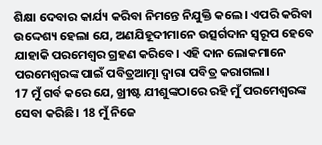ଶିକ୍ଷା ଦେବାର କାର୍ଯ୍ୟ କରିବା ନିମନ୍ତେ ନିଯୁକ୍ତି କଲେ। ଏପରି କରିବା ଉଦ୍ଦେଶ୍ୟ ହେଲା ଯେ, ଅଣଯିହୂଦୀମାନେ ଉତ୍ସର୍ଗଦାନ ସ୍ୱରୂପ ହେବେ ଯାହାକି ପରମେଶ୍ୱର ଗ୍ରହଣ କରିବେ। ଏହି ଦାନ ଲୋକମାନେ ପରମେଶ୍ୱରଙ୍କ ପାଇଁ ପବିତ୍ରଆତ୍ମା ଦ୍ୱାରା ପବିତ୍ର କରାଗଲା।
17 ମୁଁ ଗର୍ବ କରେ ଯେ, ଖ୍ରୀଷ୍ଟ ଯୀଶୁଙ୍କଠାରେ ରହି ମୁଁ ପରମେଶ୍ୱରଙ୍କ ସେବା କରିଛି। 18 ମୁଁ ନିଜେ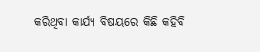କରିଥିବା କାର୍ଯ୍ୟ ବିଷୟରେ କିଛି କହିବି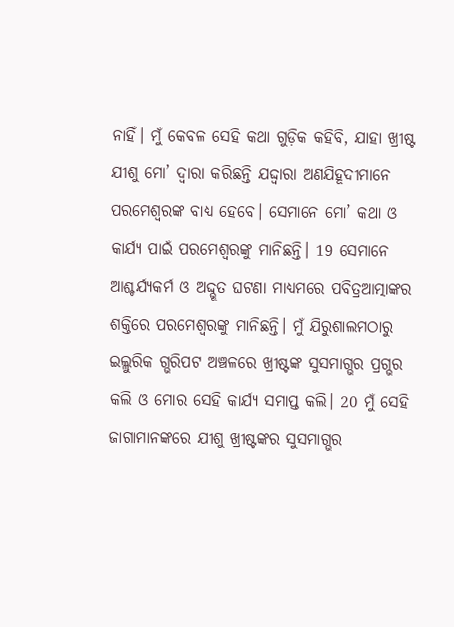ନାହିଁ। ମୁଁ କେବଳ ସେହି କଥା ଗୁଡ଼ିକ କହିବି, ଯାହା ଖ୍ରୀଷ୍ଟ ଯୀଶୁ ମୋ’ ଦ୍ୱାରା କରିଛନ୍ତି ଯଦ୍ଦ୍ୱାରା ଅଣଯିହୂଦୀମାନେ ପରମେଶ୍ୱରଙ୍କ ବାଧ୍ୟ ହେବେ। ସେମାନେ ମୋ’ କଥା ଓ କାର୍ଯ୍ୟ ପାଇଁ ପରମେଶ୍ୱରଙ୍କୁ ମାନିଛନ୍ତି। 19 ସେମାନେ ଆଶ୍ଚର୍ଯ୍ୟକର୍ମ ଓ ଅଦ୍ଦ୍ଭୂତ ଘଟଣା ମାଧ୍ୟମରେ ପବିତ୍ରଆତ୍ମାଙ୍କର ଶକ୍ତିରେ ପରମେଶ୍ୱରଙ୍କୁ ମାନିଛନ୍ତି। ମୁଁ ଯିରୁଶାଲମଠାରୁ ଇଲ୍ଲୁରିକ ଗ୍ଭରିପଟ ଅଞ୍ଚଳରେ ଖ୍ରୀଷ୍ଟଙ୍କ ସୁସମାଗ୍ଭର ପ୍ରଗ୍ଭର କଲି ଓ ମୋର ସେହି କାର୍ଯ୍ୟ ସମାପ୍ତ କଲି। 20 ମୁଁ ସେହି ଜାଗାମାନଙ୍କରେ ଯୀଶୁ ଖ୍ରୀଷ୍ଟଙ୍କର ସୁସମାଗ୍ଭର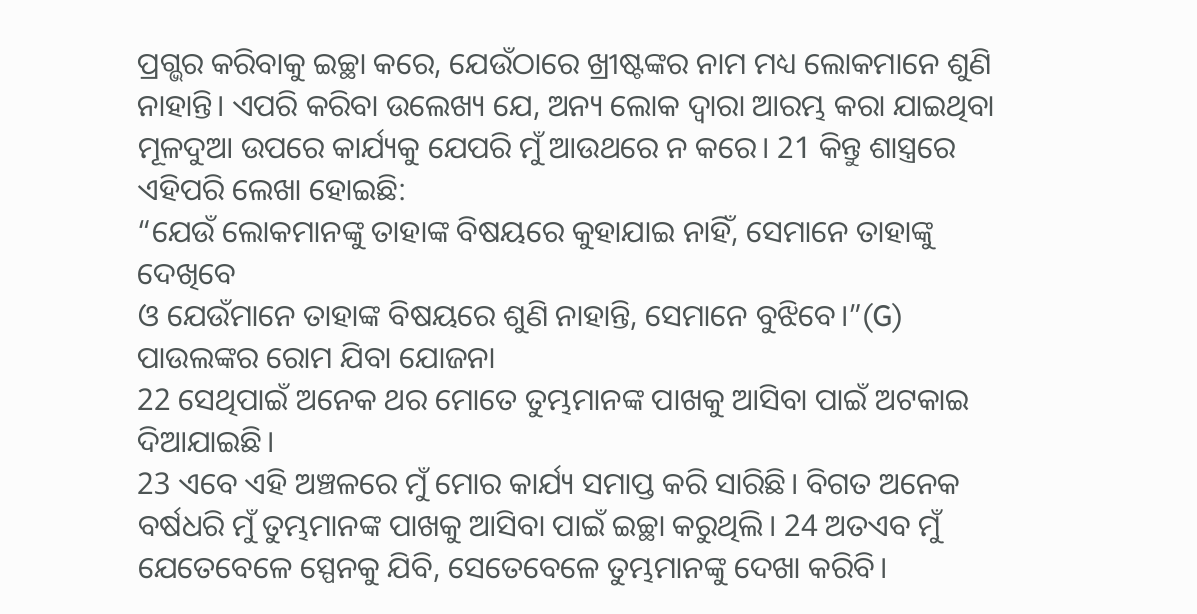ପ୍ରଗ୍ଭର କରିବାକୁ ଇଚ୍ଛା କରେ, ଯେଉଁଠାରେ ଖ୍ରୀଷ୍ଟଙ୍କର ନାମ ମଧ୍ୟ ଲୋକମାନେ ଶୁଣି ନାହାନ୍ତି। ଏପରି କରିବା ଉଲେଖ୍ୟ ଯେ, ଅନ୍ୟ ଲୋକ ଦ୍ୱାରା ଆରମ୍ଭ କରା ଯାଇଥିବା ମୂଳଦୁଆ ଉପରେ କାର୍ଯ୍ୟକୁ ଯେପରି ମୁଁ ଆଉଥରେ ନ କରେ। 21 କିନ୍ତୁ ଶାସ୍ତ୍ରରେ ଏହିପରି ଲେଖା ହୋଇଛି:
“ଯେଉଁ ଲୋକମାନଙ୍କୁ ତାହାଙ୍କ ବିଷୟରେ କୁହାଯାଇ ନାହିଁ, ସେମାନେ ତାହାଙ୍କୁ ଦେଖିବେ
ଓ ଯେଉଁମାନେ ତାହାଙ୍କ ବିଷୟରେ ଶୁଣି ନାହାନ୍ତି, ସେମାନେ ବୁଝିବେ।”(G)
ପାଉଲଙ୍କର ରୋମ ଯିବା ଯୋଜନା
22 ସେଥିପାଇଁ ଅନେକ ଥର ମୋତେ ତୁମ୍ଭମାନଙ୍କ ପାଖକୁ ଆସିବା ପାଇଁ ଅଟକାଇ ଦିଆଯାଇଛି।
23 ଏବେ ଏହି ଅଞ୍ଚଳରେ ମୁଁ ମୋର କାର୍ଯ୍ୟ ସମାପ୍ତ କରି ସାରିଛି। ବିଗତ ଅନେକ ବର୍ଷଧରି ମୁଁ ତୁମ୍ଭମାନଙ୍କ ପାଖକୁ ଆସିବା ପାଇଁ ଇଚ୍ଛା କରୁଥିଲି। 24 ଅତଏବ ମୁଁ ଯେତେବେଳେ ସ୍ପେନକୁ ଯିବି, ସେତେବେଳେ ତୁମ୍ଭମାନଙ୍କୁ ଦେଖା କରିବି।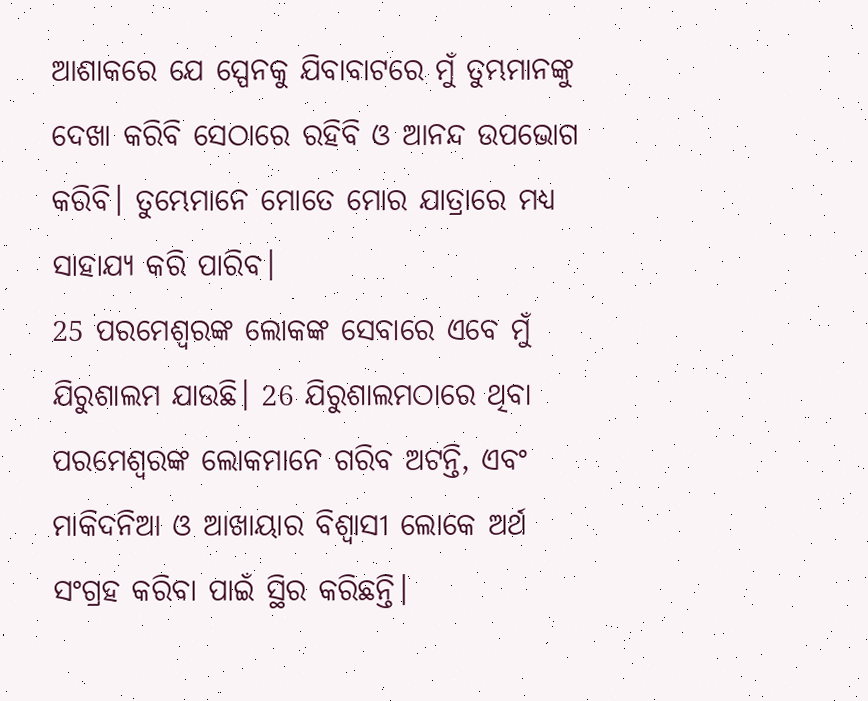ଆଶାକରେ ଯେ ସ୍ପେନକୁ ଯିବାବାଟରେ ମୁଁ ତୁମ୍ଭମାନଙ୍କୁ ଦେଖା କରିବି ସେଠାରେ ରହିବି ଓ ଆନନ୍ଦ ଉପଭୋଗ କରିବି। ତୁମ୍ଭେମାନେ ମୋତେ ମୋର ଯାତ୍ରାରେ ମଧ୍ୟ ସାହାଯ୍ୟ କରି ପାରିବ।
25 ପରମେଶ୍ୱରଙ୍କ ଲୋକଙ୍କ ସେବାରେ ଏବେ ମୁଁ ଯିରୁଶାଲମ ଯାଉଛି। 26 ଯିରୁଶାଲମଠାରେ ଥିବା ପରମେଶ୍ୱରଙ୍କ ଲୋକମାନେ ଗରିବ ଅଟନ୍ତି, ଏବଂ ମାକିଦନିଆ ଓ ଆଖାୟାର ବିଶ୍ୱାସୀ ଲୋକେ ଅର୍ଥ ସଂଗ୍ରହ କରିବା ପାଇଁ ସ୍ଥିର କରିଛନ୍ତି।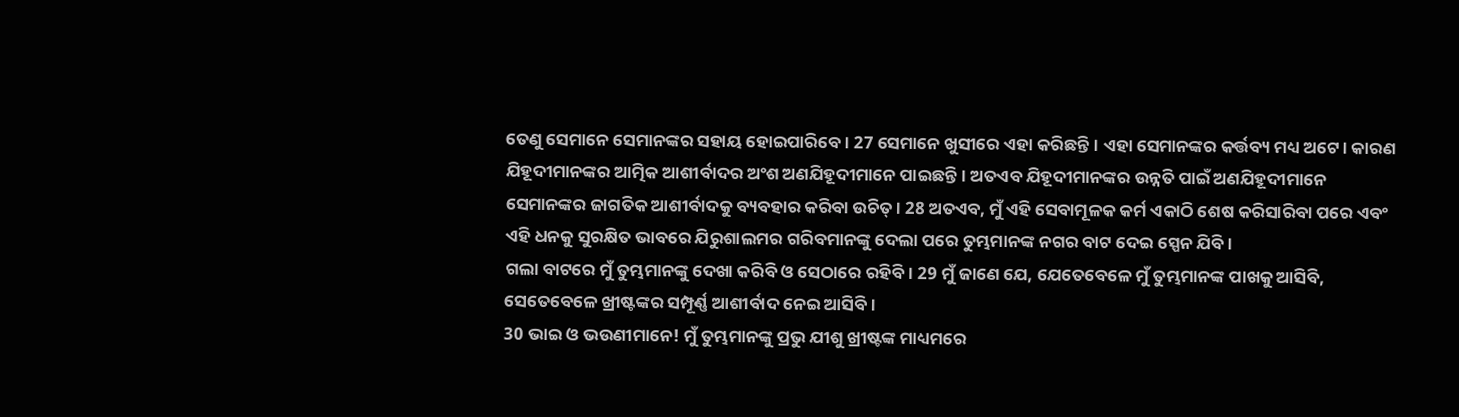ତେଣୁ ସେମାନେ ସେମାନଙ୍କର ସହାୟ ହୋଇପାରିବେ। 27 ସେମାନେ ଖୁସୀରେ ଏହା କରିଛନ୍ତି। ଏହା ସେମାନଙ୍କର କର୍ତ୍ତବ୍ୟ ମଧ୍ୟ ଅଟେ। କାରଣ ଯିହୂଦୀମାନଙ୍କର ଆତ୍ମିକ ଆଶୀର୍ବାଦର ଅଂଶ ଅଣଯିହୂଦୀମାନେ ପାଇଛନ୍ତି। ଅତଏବ ଯିହୂଦୀମାନଙ୍କର ଉନ୍ନତି ପାଇଁ ଅଣଯିହୂଦୀମାନେ ସେମାନଙ୍କର ଜାଗତିକ ଆଶୀର୍ବାଦକୁ ବ୍ୟବହାର କରିବା ଉଚିତ୍। 28 ଅତଏବ, ମୁଁ ଏହି ସେବାମୂଳକ କର୍ମ ଏକାଠି ଶେଷ କରିସାରିବା ପରେ ଏବଂ ଏହି ଧନକୁ ସୁରକ୍ଷିତ ଭାବରେ ଯିରୁଶାଲମର ଗରିବମାନଙ୍କୁ ଦେଲା ପରେ ତୁମ୍ଭମାନଙ୍କ ନଗର ବାଟ ଦେଇ ସ୍ପେନ ଯିବି।
ଗଲା ବାଟରେ ମୁଁ ତୁମ୍ଭମାନଙ୍କୁ ଦେଖା କରିବି ଓ ସେଠାରେ ରହିବି। 29 ମୁଁ ଜାଣେ ଯେ, ଯେତେବେଳେ ମୁଁ ତୁମ୍ଭମାନଙ୍କ ପାଖକୁ ଆସିବି, ସେତେବେଳେ ଖ୍ରୀଷ୍ଟଙ୍କର ସମ୍ପୂର୍ଣ୍ଣ ଆଶୀର୍ବାଦ ନେଇ ଆସିବି।
30 ଭାଇ ଓ ଭଉଣୀମାନେ! ମୁଁ ତୁମ୍ଭମାନଙ୍କୁ ପ୍ରଭୁ ଯୀଶୁ ଖ୍ରୀଷ୍ଟଙ୍କ ମାଧ୍ୟମରେ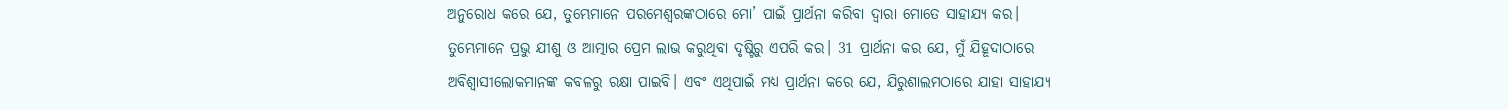ଅନୁରୋଧ କରେ ଯେ, ତୁମ୍ଭେମାନେ ପରମେଶ୍ୱରଙ୍କଠାରେ ମୋ’ ପାଇଁ ପ୍ରାର୍ଥନା କରିବା ଦ୍ୱାରା ମୋତେ ସାହାଯ୍ୟ କର। ତୁମ୍ଭେମାନେ ପ୍ରଭୁ ଯୀଶୁ ଓ ଆତ୍ମାର ପ୍ରେମ ଲାଭ କରୁଥିବା ଦୃଷ୍ଟିରୁ ଏପରି କର। 31 ପ୍ରାର୍ଥନା କର ଯେ, ମୁଁ ଯିହୂଦାଠାରେ ଅବିଶ୍ୱାସୀଲୋକମାନଙ୍କ କବଳରୁ ରକ୍ଷା ପାଇବି। ଏବଂ ଏଥିପାଇଁ ମଧ୍ୟ ପ୍ରାର୍ଥନା କରେ ଯେ, ଯିରୁଶାଲମଠାରେ ଯାହା ସାହାଯ୍ୟ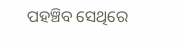ପହଞ୍ଚିବ ସେଥିରେ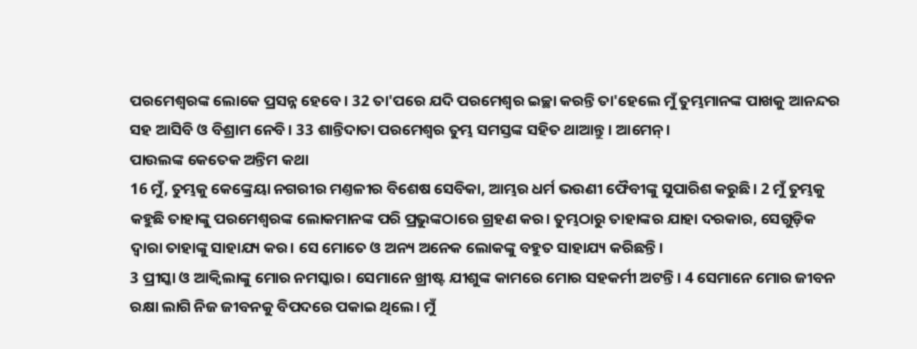ପରମେଶ୍ୱରଙ୍କ ଲୋକେ ପ୍ରସନ୍ନ ହେବେ। 32 ତା'ପରେ ଯଦି ପରମେଶ୍ୱର ଇଚ୍ଛା କରନ୍ତି ତା'ହେଲେ ମୁଁ ତୁମ୍ଭମାନଙ୍କ ପାଖକୁ ଆନନ୍ଦର ସହ ଆସିବି ଓ ବିଶ୍ରାମ ନେବି। 33 ଶାନ୍ତିଦାତା ପରମେଶ୍ୱର ତୁମ୍ଭ ସମସ୍ତଙ୍କ ସହିତ ଥାଆନ୍ତୁ। ଆମେନ୍।
ପାଉଲଙ୍କ କେତେକ ଅନ୍ତିମ କଥା
16 ମୁଁ, ତୁମ୍ଭକୁ କେଙ୍କ୍ରେୟା ନଗରୀର ମଣ୍ତଳୀର ବିଶେଷ ସେବିକା, ଆମ୍ଭର ଧର୍ମ ଭଉଣୀ ଫୈବୀଙ୍କୁ ସୁପାରିଶ କରୁଛି। 2 ମୁଁ ତୁମ୍ଭକୁ କହୁଛି ତାହାଙ୍କୁ ପରମେଶ୍ୱରଙ୍କ ଲୋକମାନଙ୍କ ପରି ପ୍ରଭୁଙ୍କଠାରେ ଗ୍ରହଣ କର। ତୁମ୍ଭଠାରୁ ତାହାଙ୍କର ଯାହା ଦରକାର, ସେଗୁଡ଼ିକ ଦ୍ୱାରା ତାହାଙ୍କୁ ସାହାଯ୍ୟ କର। ସେ ମୋତେ ଓ ଅନ୍ୟ ଅନେକ ଲୋକଙ୍କୁ ବହୁତ ସାହାଯ୍ୟ କରିଛନ୍ତି।
3 ପ୍ରୀସ୍କା ଓ ଆକ୍ୱିଲାଙ୍କୁ ମୋର ନମସ୍କାର। ସେମାନେ ଖ୍ରୀଷ୍ଟ ଯୀଶୁଙ୍କ କାମରେ ମୋର ସହକର୍ମୀ ଅଟନ୍ତି। 4 ସେମାନେ ମୋର ଜୀବନ ରକ୍ଷା ଲାଗି ନିଜ ଜୀବନକୁ ବିପଦରେ ପକାଇ ଥିଲେ। ମୁଁ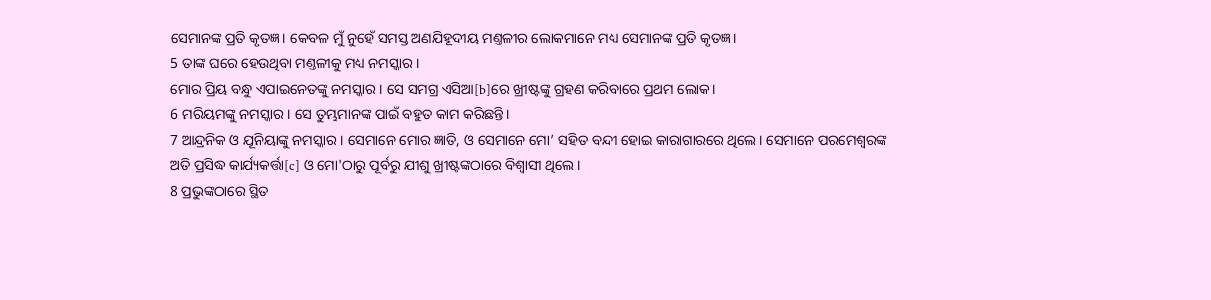ସେମାନଙ୍କ ପ୍ରତି କୃତଜ୍ଞ। କେବଳ ମୁଁ ନୁହେଁ ସମସ୍ତ ଅଣଯିହୂଦୀୟ ମଣ୍ତଳୀର ଲୋକମାନେ ମଧ୍ୟ ସେମାନଙ୍କ ପ୍ରତି କୃତଜ୍ଞ।
5 ତାଙ୍କ ଘରେ ହେଉଥିବା ମଣ୍ତଳୀକୁ ମଧ୍ୟ ନମସ୍କାର।
ମୋର ପ୍ରିୟ ବନ୍ଧୁ ଏପାଇନେତଙ୍କୁ ନମସ୍କାର। ସେ ସମଗ୍ର ଏସିଆ[b]ରେ ଖ୍ରୀଷ୍ଟଙ୍କୁ ଗ୍ରହଣ କରିବାରେ ପ୍ରଥମ ଲୋକ।
6 ମରିୟମଙ୍କୁ ନମସ୍କାର। ସେ ତୁମ୍ଭମାନଙ୍କ ପାଇଁ ବହୁତ କାମ କରିଛନ୍ତି।
7 ଆନ୍ଦ୍ରନିକ ଓ ଯୂନିୟାଙ୍କୁ ନମସ୍କାର। ସେମାନେ ମୋର ଜ୍ଞାତି, ଓ ସେମାନେ ମୋ’ ସହିତ ବନ୍ଦୀ ହୋଇ କାରାଗାରରେ ଥିଲେ। ସେମାନେ ପରମେଶ୍ୱରଙ୍କ ଅତି ପ୍ରସିଦ୍ଧ କାର୍ଯ୍ୟକର୍ତ୍ତା[c] ଓ ମୋ'ଠାରୁ ପୂର୍ବରୁ ଯୀଶୁ ଖ୍ରୀଷ୍ଟଙ୍କଠାରେ ବିଶ୍ୱାସୀ ଥିଲେ।
8 ପ୍ରଭୁଙ୍କଠାରେ ସ୍ଥିତ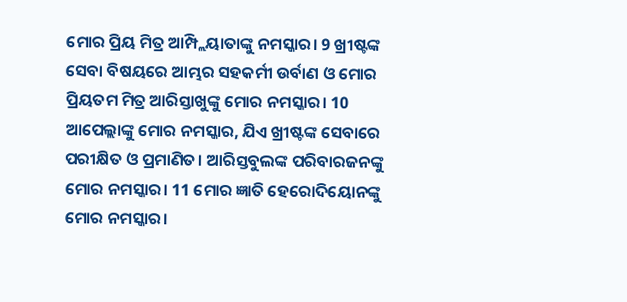ମୋର ପ୍ରିୟ ମିତ୍ର ଆମ୍ପ୍ଲିୟାତାଙ୍କୁ ନମସ୍କାର। 9 ଖ୍ରୀଷ୍ଟଙ୍କ ସେବା ବିଷୟରେ ଆମ୍ଭର ସହକର୍ମୀ ଉର୍ବାଣ ଓ ମୋର ପ୍ରିୟତମ ମିତ୍ର ଆରିସ୍ତାଖୁଙ୍କୁ ମୋର ନମସ୍କାର। 10 ଆପେଲ୍ଲାଙ୍କୁ ମୋର ନମସ୍କାର, ଯିଏ ଖ୍ରୀଷ୍ଟଙ୍କ ସେବାରେ ପରୀକ୍ଷିତ ଓ ପ୍ରମାଣିତ। ଆରିସ୍ତବୁଲଙ୍କ ପରିବାରଜନଙ୍କୁ ମୋର ନମସ୍କାର। 11 ମୋର ଜ୍ଞାତି ହେରୋଦିୟୋନଙ୍କୁ ମୋର ନମସ୍କାର।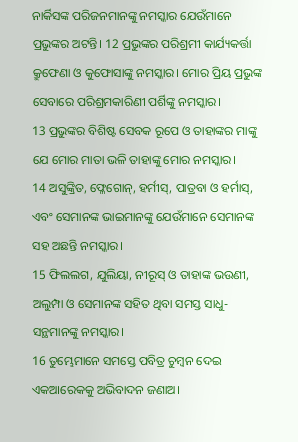ନାର୍କିସଙ୍କ ପରିଜନମାନଙ୍କୁ ନମସ୍କାର ଯେଉଁମାନେ ପ୍ରଭୁଙ୍କର ଅଟନ୍ତି। 12 ପ୍ରଭୁଙ୍କର ପରିଶ୍ରମୀ କାର୍ଯ୍ୟକର୍ତ୍ତା କ୍ରୁଫେଣା ଓ କୁଫୋସାଙ୍କୁ ନମସ୍କାର। ମୋର ପ୍ରିୟ ପ୍ରଭୁଙ୍କ ସେବାରେ ପରିଶ୍ରମକାରିଣୀ ପର୍ଶିଙ୍କୁ ନମସ୍କାର।
13 ପ୍ରଭୁଙ୍କର ବିଶିଷ୍ଟ ସେବକ ରୂପେ ଓ ତାହାଙ୍କର ମାଙ୍କୁ ଯେ ମୋର ମାତା ଭଳି ତାହାଙ୍କୁ ମୋର ନମସ୍କାର।
14 ଅସୁଙ୍କ୍ରିତ, ଫ୍ଳେଗୋନ୍, ହର୍ମୀସ୍, ପାତ୍ରବା ଓ ହର୍ମାସ୍, ଏବଂ ସେମାନଙ୍କ ଭାଇମାନଙ୍କୁ ଯେଉଁମାନେ ସେମାନଙ୍କ ସହ ଅଛନ୍ତି ନମସ୍କାର।
15 ଫିଲଲଗ, ଯୁଲିୟା, ନୀରୂସ୍ ଓ ତାହାଙ୍କ ଭଉଣୀ, ଅଲୁମ୍ପା ଓ ସେମାନଙ୍କ ସହିତ ଥିବା ସମସ୍ତ ସାଧୁ-ସନ୍ଥମାନଙ୍କୁ ନମସ୍କାର।
16 ତୁମ୍ଭେମାନେ ସମସ୍ତେ ପବିତ୍ର ଚୁମ୍ବନ ଦେଇ ଏକଆରେକକୁ ଅଭିବାଦନ ଜଣାଅ।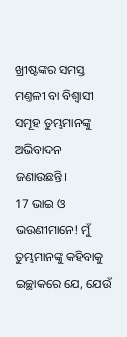ଖ୍ରୀଷ୍ଟଙ୍କର ସମସ୍ତ ମଣ୍ତଳୀ ବା ବିଶ୍ୱାସୀ ସମୂହ ତୁମ୍ଭମାନଙ୍କୁ ଅଭିବାଦନ ଜଣାଉଛନ୍ତି।
17 ଭାଇ ଓ ଭଉଣୀମାନେ! ମୁଁ ତୁମ୍ଭମାନଙ୍କୁ କହିବାକୁ ଇଚ୍ଛାକରେ ଯେ, ଯେଉଁ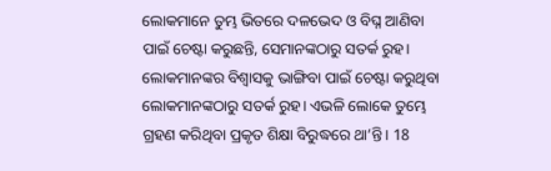ଲୋକମାନେ ତୁମ୍ଭ ଭିତରେ ଦଳଭେଦ ଓ ବିଘ୍ନ ଆଣିବା ପାଇଁ ଚେଷ୍ଟା କରୁଛନ୍ତି, ସେମାନଙ୍କଠାରୁ ସତର୍କ ରୁହ। ଲୋକମାନଙ୍କର ବିଶ୍ୱାସକୁ ଭାଙ୍ଗିବା ପାଇଁ ଚେଷ୍ଟା କରୁଥିବା ଲୋକମାନଙ୍କଠାରୁ ସତର୍କ ରୁହ। ଏଭଳି ଲୋକେ ତୁମ୍ଭେ ଗ୍ରହଣ କରିଥିବା ପ୍ରକୃତ ଶିକ୍ଷା ବିରୁଦ୍ଧରେ ଥା’ନ୍ତି। 18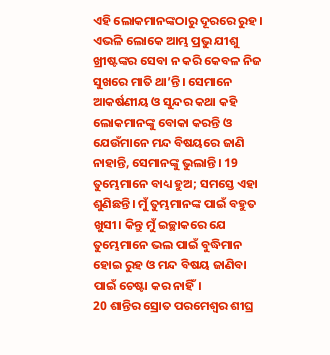ଏହି ଲୋକମାନଙ୍କଠାରୁ ଦୂରରେ ରୁହ। ଏଭଳି ଲୋକେ ଆମ୍ଭ ପ୍ରଭୁ ଯୀଶୁ ଖ୍ରୀଷ୍ଟଙ୍କର ସେବା ନ କରି କେବଳ ନିଜ ସୁଖରେ ମାତି ଥା’ନ୍ତି। ସେମାନେ ଆକର୍ଷଣୀୟ ଓ ସୁନ୍ଦର କଥା କହି ଲୋକମାନଙ୍କୁ ବୋକା କରନ୍ତି ଓ ଯେଉଁମାନେ ମନ୍ଦ ବିଷୟରେ ଜାଣି ନାହାନ୍ତି, ସେମାନଙ୍କୁ ଭୁଲାନ୍ତି। 19 ତୁମ୍ଭେମାନେ ବାଧ୍ୟ ହୁଅ; ସମସ୍ତେ ଏହା ଶୁଣିଛନ୍ତି। ମୁଁ ତୁମ୍ଭମାନଙ୍କ ପାଇଁ ବହୁତ ଖୁସୀ। କିନ୍ତୁ ମୁଁ ଇଚ୍ଛାକରେ ଯେ ତୁମ୍ଭେମାନେ ଭଲ ପାଇଁ ବୁଦ୍ଧିମାନ ହୋଇ ରୁହ ଓ ମନ୍ଦ ବିଷୟ ଜାଣିବା ପାଇଁ ଚେଷ୍ଟା କର ନାହିଁ।
20 ଶାନ୍ତିର ସ୍ରୋତ ପରମେଶ୍ୱର ଶୀଘ୍ର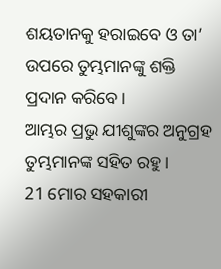ଶୟତାନକୁ ହରାଇବେ ଓ ତା’ ଉପରେ ତୁମ୍ଭମାନଙ୍କୁ ଶକ୍ତି ପ୍ରଦାନ କରିବେ।
ଆମ୍ଭର ପ୍ରଭୁ ଯୀଶୁଙ୍କର ଅନୁଗ୍ରହ ତୁମ୍ଭମାନଙ୍କ ସହିତ ରହୁ।
21 ମୋର ସହକାରୀ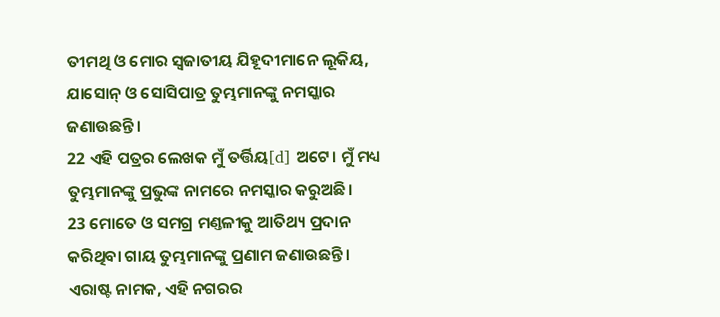ତୀମଥି ଓ ମୋର ସ୍ୱଜାତୀୟ ଯିହୂଦୀମାନେ ଲୂକିୟ, ଯାସୋନ୍ ଓ ସୋସିପାତ୍ର ତୁମ୍ଭମାନଙ୍କୁ ନମସ୍କାର ଜଣାଉଛନ୍ତି।
22 ଏହି ପତ୍ରର ଲେଖକ ମୁଁ ତର୍ତ୍ତିୟ[d] ଅଟେ। ମୁଁ ମଧ୍ୟ ତୁମ୍ଭମାନଙ୍କୁ ପ୍ରଭୁଙ୍କ ନାମରେ ନମସ୍କାର କରୁଅଛି।
23 ମୋତେ ଓ ସମଗ୍ର ମଣ୍ତଳୀକୁ ଆତିଥ୍ୟ ପ୍ରଦାନ କରିଥିବା ଗାୟ ତୁମ୍ଭମାନଙ୍କୁ ପ୍ରଣାମ ଜଣାଉଛନ୍ତି। ଏରାଷ୍ଟ ନାମକ, ଏହି ନଗରର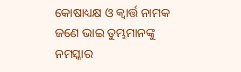କୋଷାଧ୍ୟକ୍ଷ ଓ କ୍ୱାର୍ତ୍ତ ନାମକ ଜଣେ ଭାଇ ତୁମ୍ଭମାନଙ୍କୁ ନମସ୍କାର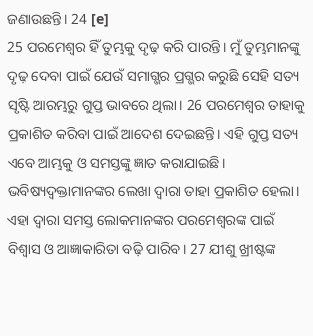ଜଣାଉଛନ୍ତି। 24 [e]
25 ପରମେଶ୍ୱର ହିଁ ତୁମ୍ଭକୁ ଦୃଢ଼ କରି ପାରନ୍ତି। ମୁଁ ତୁମ୍ଭମାନଙ୍କୁ ଦୃଢ଼ ଦେବା ପାଇଁ ଯେଉଁ ସମାଗ୍ଭର ପ୍ରଗ୍ଭର କରୁଛି ସେହି ସତ୍ୟ ସୃଷ୍ଟି ଆରମ୍ଭରୁ ଗୁପ୍ତ ଭାବରେ ଥିଲା। 26 ପରମେଶ୍ୱର ତାହାକୁ ପ୍ରକାଶିତ କରିବା ପାଇଁ ଆଦେଶ ଦେଇଛନ୍ତି। ଏହି ଗୁପ୍ତ ସତ୍ୟ ଏବେ ଆମ୍ଭକୁ ଓ ସମସ୍ତଙ୍କୁ ଜ୍ଞାତ କରାଯାଇଛି। ଭବିଷ୍ୟଦ୍ବକ୍ତାମାନଙ୍କର ଲେଖା ଦ୍ୱାରା ତାହା ପ୍ରକାଶିତ ହେଲା। ଏହା ଦ୍ୱାରା ସମସ୍ତ ଲୋକମାନଙ୍କର ପରମେଶ୍ୱରଙ୍କ ପାଇଁ ବିଶ୍ୱାସ ଓ ଆଜ୍ଞାକାରିତା ବଢ଼ି ପାରିବ। 27 ଯୀଶୁ ଖ୍ରୀଷ୍ଟଙ୍କ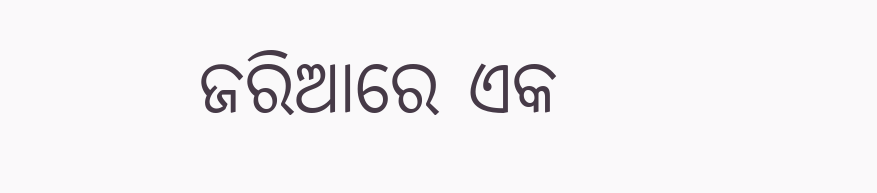ଜରିଆରେ ଏକ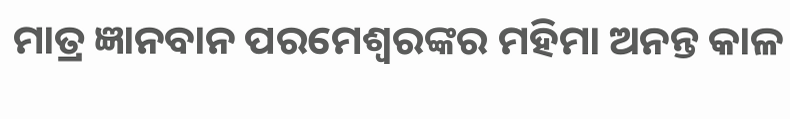ମାତ୍ର ଜ୍ଞାନବାନ ପରମେଶ୍ୱରଙ୍କର ମହିମା ଅନନ୍ତ କାଳ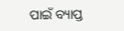ପାଇଁ ବ୍ୟାପ୍ତ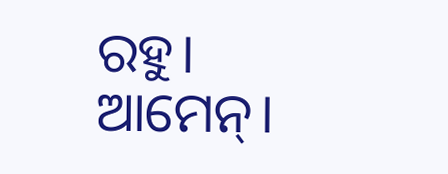ରହୁ। ଆମେନ୍।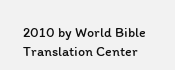2010 by World Bible Translation Center